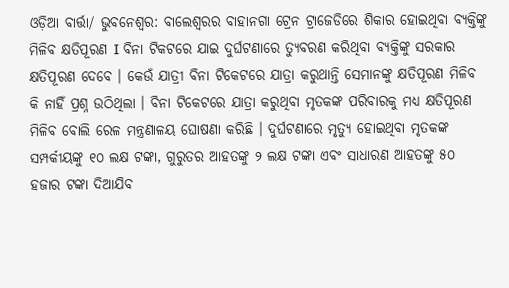ଓଡ଼ିଆ ବାର୍ତ୍ତା/ ଭୁବନେଶ୍ୱର: ବାଲେଶ୍ଵରର ବାହାନଗା ଟ୍ରେନ ଟ୍ରାଜେଡିରେ ଶିକାର ହୋଇଥିବା ବ୍ୟକ୍ତିଙ୍କୁ ମିଳିବ କ୍ଷତିପୂରଣ I ବିନା ଟିକଟରେ ଯାଇ ଦୁର୍ଘଟଣାରେ ତ୍ୟୁବରଣ କରିଥିବା ବ୍ୟକ୍ତିଙ୍କୁ ସରକାର କ୍ଷତିପୂରଣ ଦେବେ । କେଉଁ ଯାତ୍ରୀ ବିନା ଟିକେଟରେ ଯାତ୍ରା କରୁଥାନ୍ତି ସେମାନଙ୍କୁ କ୍ଷତିପୂରଣ ମିଳିବ କି ନାହିଁ ପ୍ରଶ୍ନ ଉଠିଥିଲା । ବିନା ଟିକେଟରେ ଯାତ୍ରା କରୁଥିବା ମୃତକଙ୍କ ପରିବାରକୁ ମଧ୍ୟ କ୍ଷତିପୂରଣ ମିଳିବ ବୋଲି ରେଳ ମନ୍ତ୍ରଣାଳୟ ଘୋଷଣା କରିଛି । ଦୁର୍ଘଟଣାରେ ମୃତ୍ୟୁ ହୋଇଥିବା ମୃତକଙ୍କ ସମ୍ପର୍କୀୟଙ୍କୁ ୧୦ ଲକ୍ଷ ଟଙ୍କା, ଗୁରୁତର ଆହତଙ୍କୁ ୨ ଲକ୍ଷ ଟଙ୍କା ଏବଂ ସାଧାରଣ ଆହତଙ୍କୁ ୫୦ ହଜାର ଟଙ୍କା ଦିଆଯିବ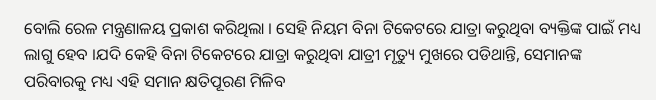ବୋଲି ରେଳ ମନ୍ତ୍ରଣାଳୟ ପ୍ରକାଶ କରିଥିଲା । ସେହି ନିୟମ ବିନା ଟିକେଟରେ ଯାତ୍ରା କରୁଥିବା ବ୍ୟକ୍ତିଙ୍କ ପାଇଁ ମଧ୍ୟ ଲାଗୁ ହେବ ।ଯଦି କେହି ବିନା ଟିକେଟରେ ଯାତ୍ରା କରୁଥିବା ଯାତ୍ରୀ ମୃତ୍ୟୁ ମୁଖରେ ପଡିଥାନ୍ତି, ସେମାନଙ୍କ ପରିବାରକୁ ମଧ୍ୟ ଏହି ସମାନ କ୍ଷତିପୂରଣ ମିଳିବ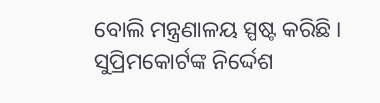ବୋଲି ମନ୍ତ୍ରଣାଳୟ ସ୍ପଷ୍ଟ କରିଛି । ସୁପ୍ରିମକୋର୍ଟଙ୍କ ନିର୍ଦ୍ଦେଶ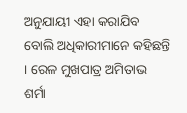ଅନୁଯାୟୀ ଏହା କରାଯିବ ବୋଲି ଅଧିକାରୀମାନେ କହିଛନ୍ତି । ରେଳ ମୁଖପାତ୍ର ଅମିତାଭ ଶର୍ମା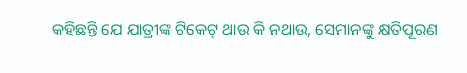କହିଛନ୍ତି ଯେ ଯାତ୍ରୀଙ୍କ ଟିକେଟ୍ ଥାଉ କି ନଥାଉ, ସେମାନଙ୍କୁ କ୍ଷତିପୂରଣ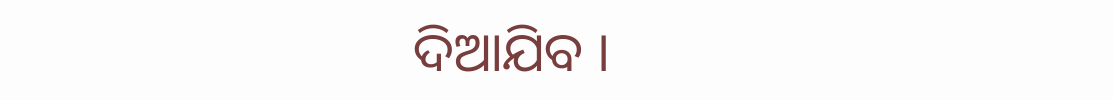ଦିଆଯିବ ।